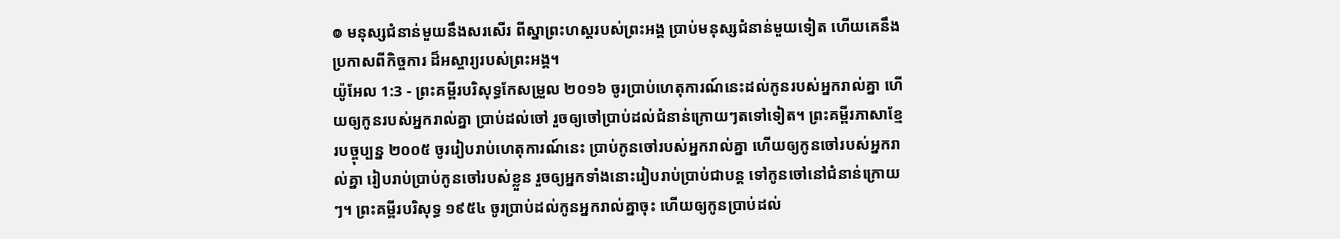៙ មនុស្សជំនាន់មួយនឹងសរសើរ ពីស្នាព្រះហស្ដរបស់ព្រះអង្គ ប្រាប់មនុស្សជំនាន់មួយទៀត ហើយគេនឹងប្រកាសពីកិច្ចការ ដ៏អស្ចារ្យរបស់ព្រះអង្គ។
យ៉ូអែល 1:3 - ព្រះគម្ពីរបរិសុទ្ធកែសម្រួល ២០១៦ ចូរប្រាប់ហេតុការណ៍នេះដល់កូនរបស់អ្នករាល់គ្នា ហើយឲ្យកូនរបស់អ្នករាល់គ្នា ប្រាប់ដល់ចៅ រួចឲ្យចៅប្រាប់ដល់ជំនាន់ក្រោយៗតទៅទៀត។ ព្រះគម្ពីរភាសាខ្មែរបច្ចុប្បន្ន ២០០៥ ចូររៀបរាប់ហេតុការណ៍នេះ ប្រាប់កូនចៅរបស់អ្នករាល់គ្នា ហើយឲ្យកូនចៅរបស់អ្នករាល់គ្នា រៀបរាប់ប្រាប់កូនចៅរបស់ខ្លួន រួចឲ្យអ្នកទាំងនោះរៀបរាប់ប្រាប់ជាបន្ត ទៅកូនចៅនៅជំនាន់ក្រោយៗ។ ព្រះគម្ពីរបរិសុទ្ធ ១៩៥៤ ចូរប្រាប់ដល់កូនអ្នករាល់គ្នាចុះ ហើយឲ្យកូនប្រាប់ដល់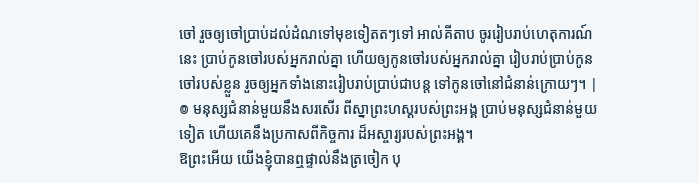ចៅ រួចឲ្យចៅប្រាប់ដល់ដំណទៅមុខទៀតតៗទៅ អាល់គីតាប ចូររៀបរាប់ហេតុការណ៍នេះ ប្រាប់កូនចៅរបស់អ្នករាល់គ្នា ហើយឲ្យកូនចៅរបស់អ្នករាល់គ្នា រៀបរាប់ប្រាប់កូនចៅរបស់ខ្លួន រួចឲ្យអ្នកទាំងនោះរៀបរាប់ប្រាប់ជាបន្ត ទៅកូនចៅនៅជំនាន់ក្រោយៗ។ |
៙ មនុស្សជំនាន់មួយនឹងសរសើរ ពីស្នាព្រះហស្ដរបស់ព្រះអង្គ ប្រាប់មនុស្សជំនាន់មួយទៀត ហើយគេនឹងប្រកាសពីកិច្ចការ ដ៏អស្ចារ្យរបស់ព្រះអង្គ។
ឱព្រះអើយ យើងខ្ញុំបានឮផ្ទាល់នឹងត្រចៀក បុ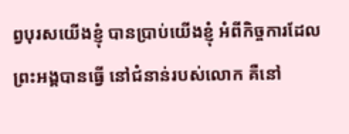ព្វបុរសយើងខ្ញុំ បានប្រាប់យើងខ្ញុំ អំពីកិច្ចការដែលព្រះអង្គបានធ្វើ នៅជំនាន់របស់លោក គឺនៅ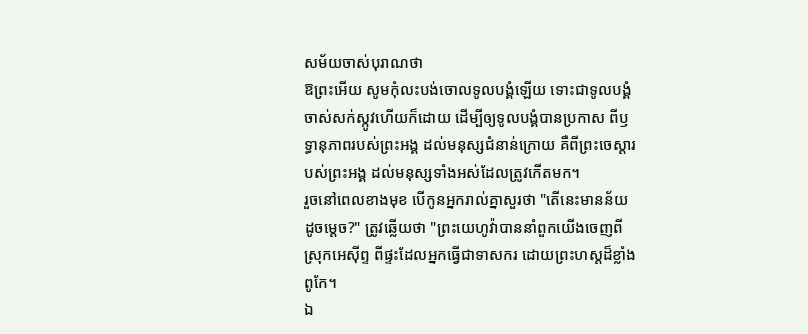សម័យចាស់បុរាណថា
ឱព្រះអើយ សូមកុំលះបង់ចោលទូលបង្គំឡើយ ទោះជាទូលបង្គំចាស់សក់ស្កូវហើយក៏ដោយ ដើម្បីឲ្យទូលបង្គំបានប្រកាស ពីឫទ្ធានុភាពរបស់ព្រះអង្គ ដល់មនុស្សជំនាន់ក្រោយ គឺពីព្រះចេស្ដារបស់ព្រះអង្គ ដល់មនុស្សទាំងអស់ដែលត្រូវកើតមក។
រួចនៅពេលខាងមុខ បើកូនអ្នករាល់គ្នាសួរថា "តើនេះមានន័យដូចម្ដេច?" ត្រូវឆ្លើយថា "ព្រះយេហូវ៉ាបាននាំពួកយើងចេញពីស្រុកអេស៊ីព្ទ ពីផ្ទះដែលអ្នកធ្វើជាទាសករ ដោយព្រះហស្តដ៏ខ្លាំងពូកែ។
ឯ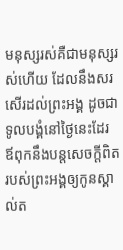មនុស្សរស់គឺជាមនុស្សរស់ហើយ ដែលនឹងសរសើរដល់ព្រះអង្គ ដូចជាទូលបង្គំនៅថ្ងៃនេះដែរ ឪពុកនឹងបន្តសេចក្ដីពិតរបស់ព្រះអង្គឲ្យកូនស្គាល់ត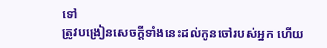ទៅ
ត្រូវបង្រៀនសេចក្ដីទាំងនេះដល់កូនចៅរបស់អ្នក ហើយ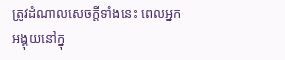ត្រូវដំណាលសេចក្ដីទាំងនេះ ពេលអ្នកអង្គុយនៅក្នុ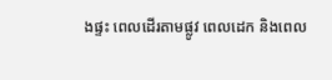ងផ្ទះ ពេលដើរតាមផ្លូវ ពេលដេក និងពេល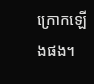ក្រោកឡើងផង។